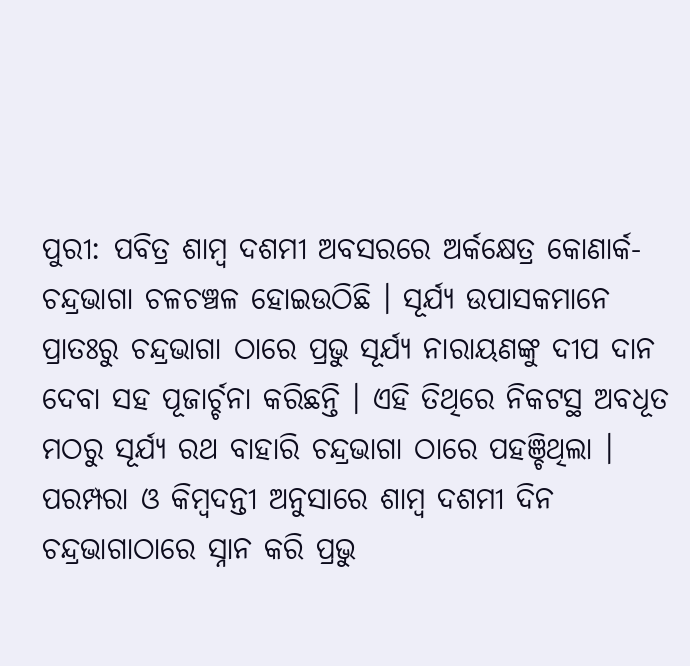ପୁରୀ: ପବିତ୍ର ଶାମ୍ବ ଦଶମୀ ଅବସରରେ ଅର୍କକ୍ଷେତ୍ର କୋଣାର୍କ-ଚନ୍ଦ୍ରଭାଗା ଚଳଚଞ୍ଚଳ ହୋଇଉଠିଛି । ସୂର୍ଯ୍ୟ ଉପାସକମାନେ ପ୍ରାତଃରୁ ଚନ୍ଦ୍ରଭାଗା ଠାରେ ପ୍ରଭୁ ସୂର୍ଯ୍ୟ ନାରାୟଣଙ୍କୁ ଦୀପ ଦାନ ଦେବା ସହ ପୂଜାର୍ଚ୍ଚନା କରିଛନ୍ତି । ଏହି ତିଥିରେ ନିକଟସ୍ଥ ଅବଧୂତ ମଠରୁ ସୂର୍ଯ୍ୟ ରଥ ବାହାରି ଚନ୍ଦ୍ରଭାଗା ଠାରେ ପହଞ୍ଚିଥିଲା । ପରମ୍ପରା ଓ କିମ୍ବଦନ୍ତୀ ଅନୁସାରେ ଶାମ୍ବ ଦଶମୀ ଦିନ ଚନ୍ଦ୍ରଭାଗାଠାରେ ସ୍ନାନ କରି ପ୍ରଭୁ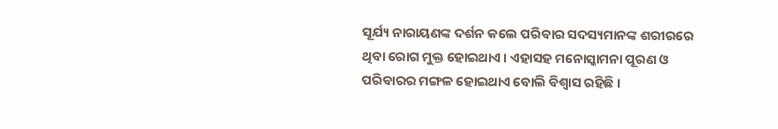ସୂର୍ଯ୍ୟ ନାରାୟଣଙ୍କ ଦର୍ଶନ କଲେ ପରିବାର ସଦସ୍ୟମାନଙ୍କ ଶରୀରରେ ଥିବା ରୋଗ ମୁକ୍ତ ହୋଇଥାଏ । ଏହାସହ ମନୋସ୍କାମନା ପୂରଣ ଓ ପରିବାରର ମଙ୍ଗଳ ହୋଇଥାଏ ବୋଲି ବିଶ୍ବାସ ରହିଛି ।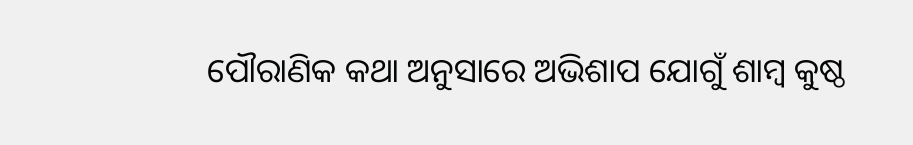ପୌରାଣିକ କଥା ଅନୁସାରେ ଅଭିଶାପ ଯୋଗୁଁ ଶାମ୍ବ କୁଷ୍ଠ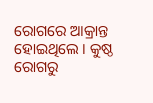ରୋଗରେ ଆକ୍ରାନ୍ତ ହୋଇଥିଲେ । କୁଷ୍ଠ ରୋଗରୁ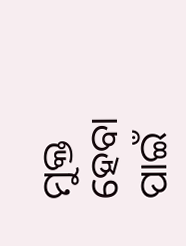ମୁକ୍ତ ହେବା ପାଇଁ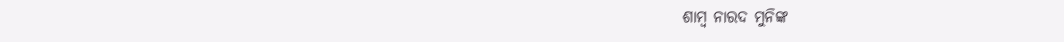ଶାମ୍ବ ନାରଦ ମୁନିଙ୍କ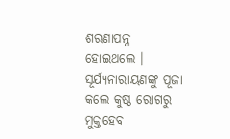ଶରଣାପନ୍ନ ହୋଇଥଲେ । ସୂର୍ଯ୍ୟନାରାୟଣଙ୍କୁ ପୂଜା କଲେ କୁଷ୍ଠ ରୋଗରୁ ମୁକ୍ତହେବ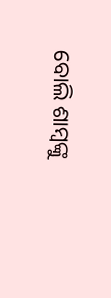ବୋଲି ଶାମ୍ବଙ୍କୁ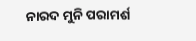ନାରଦ ମୁନି ପରାମର୍ଶ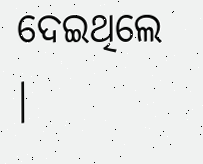ଦେଇଥିଲେ ।